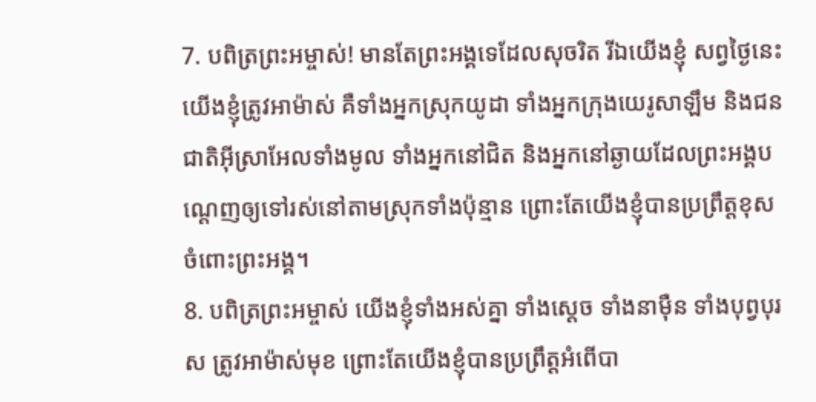7. បពិត្រព្រះអម្ចាស់! មានតែព្រះអង្គទេដែលសុចរិត រីឯយើងខ្ញុំ សព្វថ្ងៃនេះ យើងខ្ញុំត្រូវអាម៉ាស់ គឺទាំងអ្នកស្រុកយូដា ទាំងអ្នកក្រុងយេរូសាឡឹម និងជនជាតិអ៊ីស្រាអែលទាំងមូល ទាំងអ្នកនៅជិត និងអ្នកនៅឆ្ងាយដែលព្រះអង្គបណ្ដេញឲ្យទៅរស់នៅតាមស្រុកទាំងប៉ុន្មាន ព្រោះតែយើងខ្ញុំបានប្រព្រឹត្តខុសចំពោះព្រះអង្គ។
8. បពិត្រព្រះអម្ចាស់ យើងខ្ញុំទាំងអស់គ្នា ទាំងស្ដេច ទាំងនាម៉ឺន ទាំងបុព្វបុរស ត្រូវអាម៉ាស់មុខ ព្រោះតែយើងខ្ញុំបានប្រព្រឹត្តអំពើបា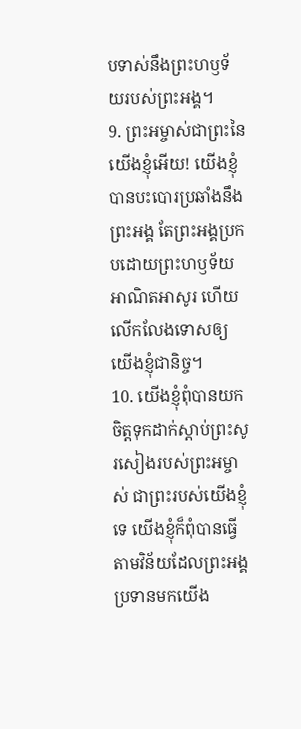បទាស់នឹងព្រះហឫទ័យរបស់ព្រះអង្គ។
9. ព្រះអម្ចាស់ជាព្រះនៃយើងខ្ញុំអើយ! យើងខ្ញុំបានបះបោរប្រឆាំងនឹងព្រះអង្គ តែព្រះអង្គប្រកបដោយព្រះហឫទ័យអាណិតអាសូរ ហើយលើកលែងទោសឲ្យយើងខ្ញុំជានិច្ច។
10. យើងខ្ញុំពុំបានយកចិត្តទុកដាក់ស្ដាប់ព្រះសូរសៀងរបស់ព្រះអម្ចាស់ ជាព្រះរបស់យើងខ្ញុំទេ យើងខ្ញុំក៏ពុំបានធ្វើតាមវិន័យដែលព្រះអង្គប្រទានមកយើង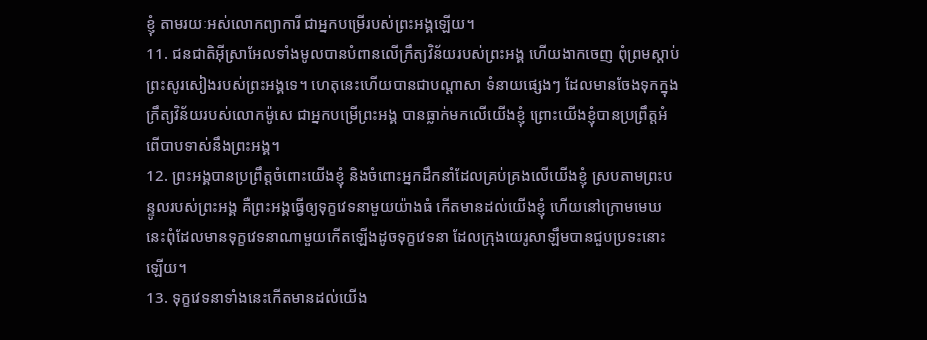ខ្ញុំ តាមរយៈអស់លោកព្យាការី ជាអ្នកបម្រើរបស់ព្រះអង្គឡើយ។
11. ជនជាតិអ៊ីស្រាអែលទាំងមូលបានបំពានលើក្រឹត្យវិន័យរបស់ព្រះអង្គ ហើយងាកចេញ ពុំព្រមស្ដាប់ព្រះសូរសៀងរបស់ព្រះអង្គទេ។ ហេតុនេះហើយបានជាបណ្ដាសា ទំនាយផ្សេងៗ ដែលមានចែងទុកក្នុងក្រឹត្យវិន័យរបស់លោកម៉ូសេ ជាអ្នកបម្រើព្រះអង្គ បានធ្លាក់មកលើយើងខ្ញុំ ព្រោះយើងខ្ញុំបានប្រព្រឹត្តអំពើបាបទាស់នឹងព្រះអង្គ។
12. ព្រះអង្គបានប្រព្រឹត្តចំពោះយើងខ្ញុំ និងចំពោះអ្នកដឹកនាំដែលគ្រប់គ្រងលើយើងខ្ញុំ ស្របតាមព្រះបន្ទូលរបស់ព្រះអង្គ គឺព្រះអង្គធ្វើឲ្យទុក្ខវេទនាមួយយ៉ាងធំ កើតមានដល់យើងខ្ញុំ ហើយនៅក្រោមមេឃនេះពុំដែលមានទុក្ខវេទនាណាមួយកើតឡើងដូចទុក្ខវេទនា ដែលក្រុងយេរូសាឡឹមបានជួបប្រទះនោះឡើយ។
13. ទុក្ខវេទនាទាំងនេះកើតមានដល់យើង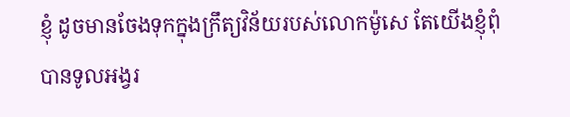ខ្ញុំ ដូចមានចែងទុកក្នុងក្រឹត្យវិន័យរបស់លោកម៉ូសេ តែយើងខ្ញុំពុំបានទូលអង្វរ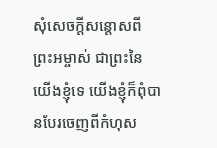សុំសេចក្ដីសន្ដោសពីព្រះអម្ចាស់ ជាព្រះនៃយើងខ្ញុំទេ យើងខ្ញុំក៏ពុំបានបែរចេញពីកំហុស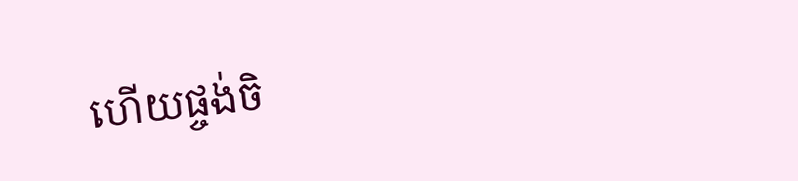ហើយផ្ចង់ចិ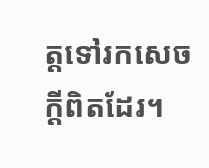ត្តទៅរកសេចក្ដីពិតដែរ។